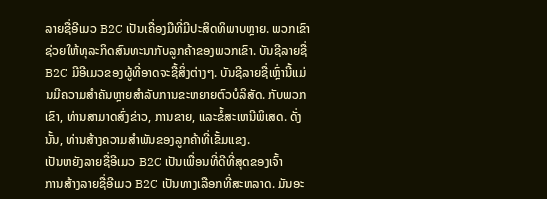ລາຍຊື່ອີເມວ B2C ເປັນເຄື່ອງມືທີ່ມີປະສິດທິພາບຫຼາຍ. ພວກເຂົາຊ່ວຍໃຫ້ທຸລະກິດສົນທະນາກັບລູກຄ້າຂອງພວກເຂົາ. ບັນຊີລາຍຊື່ B2C ມີອີເມວຂອງຜູ້ທີ່ອາດຈະຊື້ສິ່ງຕ່າງໆ. ບັນຊີລາຍຊື່ເຫຼົ່ານີ້ແມ່ນມີຄວາມສໍາຄັນຫຼາຍສໍາລັບການຂະຫຍາຍຕົວບໍລິສັດ. ກັບພວກເຂົາ, ທ່ານສາມາດສົ່ງຂ່າວ, ການຂາຍ, ແລະຂໍ້ສະເຫນີພິເສດ. ດັ່ງນັ້ນ, ທ່ານສ້າງຄວາມສໍາພັນຂອງລູກຄ້າທີ່ເຂັ້ມແຂງ.
ເປັນຫຍັງລາຍຊື່ອີເມວ B2C ເປັນເພື່ອນທີ່ດີທີ່ສຸດຂອງເຈົ້າ
ການສ້າງລາຍຊື່ອີເມວ B2C ເປັນທາງເລືອກທີ່ສະຫລາດ. ມັນອະ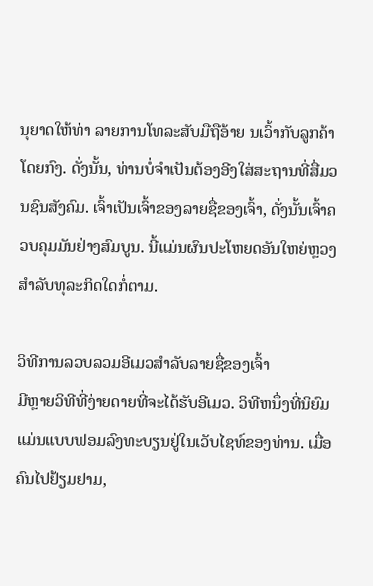ນຸຍາດໃຫ້ທ່າ ລາຍການໂທລະສັບມືຖືອ້າຍ ນເວົ້າກັບລູກຄ້າໂດຍກົງ. ດັ່ງນັ້ນ, ທ່ານບໍ່ຈໍາເປັນຕ້ອງອີງໃສ່ສະຖານທີ່ສື່ມວນຊົນສັງຄົມ. ເຈົ້າເປັນເຈົ້າຂອງລາຍຊື່ຂອງເຈົ້າ, ດັ່ງນັ້ນເຈົ້າຄວບຄຸມມັນຢ່າງສົມບູນ. ນີ້ແມ່ນຜົນປະໂຫຍດອັນໃຫຍ່ຫຼວງສໍາລັບທຸລະກິດໃດກໍ່ຕາມ.

ວິທີການລວບລວມອີເມວສໍາລັບລາຍຊື່ຂອງເຈົ້າ
ມີຫຼາຍວິທີທີ່ງ່າຍດາຍທີ່ຈະໄດ້ຮັບອີເມວ. ວິທີຫນຶ່ງທີ່ນິຍົມແມ່ນແບບຟອມລົງທະບຽນຢູ່ໃນເວັບໄຊທ໌ຂອງທ່ານ. ເມື່ອຄົນໄປຢ້ຽມຢາມ,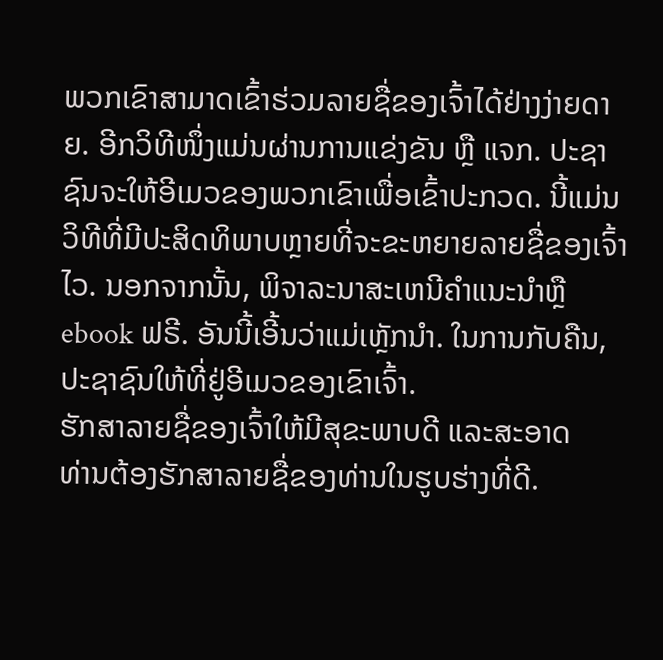ພວກເຂົາສາມາດເຂົ້າຮ່ວມລາຍຊື່ຂອງເຈົ້າໄດ້ຢ່າງງ່າຍດາຍ. ອີກວິທີໜຶ່ງແມ່ນຜ່ານການແຂ່ງຂັນ ຫຼື ແຈກ. ປະຊາຊົນຈະໃຫ້ອີເມວຂອງພວກເຂົາເພື່ອເຂົ້າປະກວດ. ນີ້ແມ່ນວິທີທີ່ມີປະສິດທິພາບຫຼາຍທີ່ຈະຂະຫຍາຍລາຍຊື່ຂອງເຈົ້າໄວ. ນອກຈາກນັ້ນ, ພິຈາລະນາສະເຫນີຄໍາແນະນໍາຫຼື ebook ຟຣີ. ອັນນີ້ເອີ້ນວ່າແມ່ເຫຼັກນໍາ. ໃນການກັບຄືນ, ປະຊາຊົນໃຫ້ທີ່ຢູ່ອີເມວຂອງເຂົາເຈົ້າ.
ຮັກສາລາຍຊື່ຂອງເຈົ້າໃຫ້ມີສຸຂະພາບດີ ແລະສະອາດ
ທ່ານຕ້ອງຮັກສາລາຍຊື່ຂອງທ່ານໃນຮູບຮ່າງທີ່ດີ.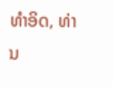ທໍາອິດ, ທ່ານ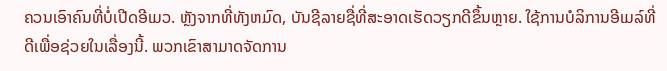ຄວນເອົາຄົນທີ່ບໍ່ເປີດອີເມວ. ຫຼັງຈາກທີ່ທັງຫມົດ, ບັນຊີລາຍຊື່ທີ່ສະອາດເຮັດວຽກດີຂຶ້ນຫຼາຍ. ໃຊ້ການບໍລິການອີເມລ໌ທີ່ດີເພື່ອຊ່ວຍໃນເລື່ອງນີ້. ພວກເຂົາສາມາດຈັດການ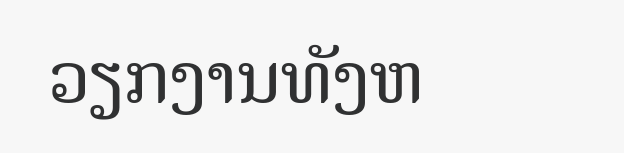ວຽກງານທັງຫ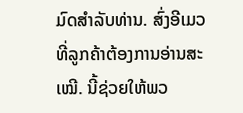ມົດສໍາລັບທ່ານ. ສົ່ງອີເມວທີ່ລູກຄ້າຕ້ອງການອ່ານສະເໝີ. ນີ້ຊ່ວຍໃຫ້ພວ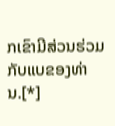ກເຂົາມີສ່ວນຮ່ວມກັບແບຂອງທ່ານ.[*]